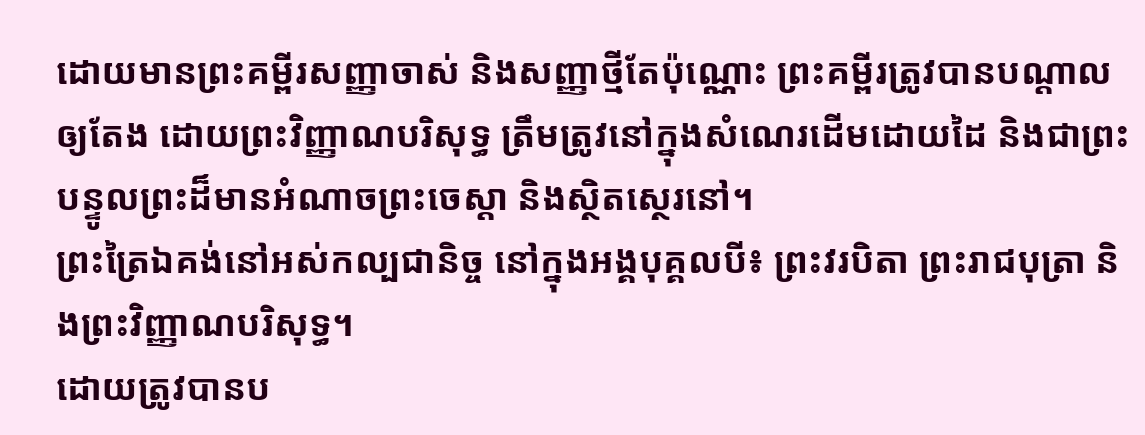ដោយមានព្រះគម្ពីរសញ្ញាចាស់ និងសញ្ញាថ្មីតែប៉ុណ្ណោះ ព្រះគម្ពីរត្រូវបានបណ្តាលឲ្យតែង ដោយព្រះវិញ្ញាណបរិសុទ្ធ ត្រឹមត្រូវនៅក្នុងសំណេរដើមដោយដៃ និងជាព្រះបន្ទូលព្រះដ៏មានអំណាចព្រះចេស្តា និងស្ថិតស្ថេរនៅ។
ព្រះត្រៃឯគង់នៅអស់កល្បជានិច្ច នៅក្នុងអង្គបុគ្គលបី៖ ព្រះវរបិតា ព្រះរាជបុត្រា និងព្រះវិញ្ញាណបរិសុទ្ធ។
ដោយត្រូវបានប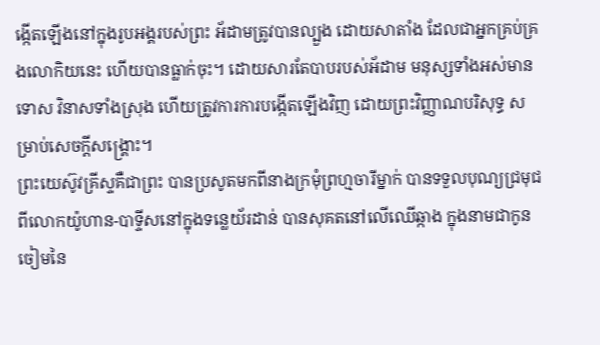ង្កើតឡើងនៅក្នុងរូបអង្គរបស់ព្រះ អ័ដាមត្រូវបានល្បួង ដោយសាតាំង ដែលជាអ្នកគ្រប់គ្រងលោកិយនេះ ហើយបានធ្លាក់ចុះ។ ដោយសារតែបាបរបស់អ័ដាម មនុស្សទាំងអស់មានទោស វិនាសទាំងស្រុង ហើយត្រូវការការបង្កើតឡើងវិញ ដោយព្រះវិញ្ញាណបរិសុទ្ធ សម្រាប់សេចក្តីសង្រ្គោះ។
ព្រះយេស៊ូវគ្រីស្ទគឺជាព្រះ បានប្រសូតមកពីនាងក្រមុំព្រហ្មចារីម្នាក់ បានទទួលបុណ្យជ្រមុជពីលោកយ៉ូហាន-បាទ្ទីសនៅក្នុងទន្លេយ័រដាន់ បានសុគតនៅលើឈើឆ្កាង ក្នុងនាមជាកូនចៀមនៃ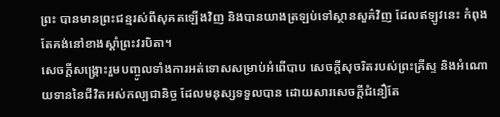ព្រះ បានមានព្រះជន្មរស់ពីសុគតឡើងវិញ និងបានយាងត្រឡប់ទៅស្ថានសួគ៌វិញ ដែលឥឡូវនេះ កំពុងតែគង់នៅខាងស្តាំព្រះវរបិតា។
សេចក្តីសង្រ្គោះរួមបញ្ចូលទាំងការអត់ទោសសម្រាប់អំពើបាប សេចក្តីសុចរិតរបស់ព្រះគ្រីស្ទ និងអំណោយទាននៃជីវិតអស់កល្បជានិច្ច ដែលមនុស្សទទួលបាន ដោយសារសេចក្តីជំនឿតែ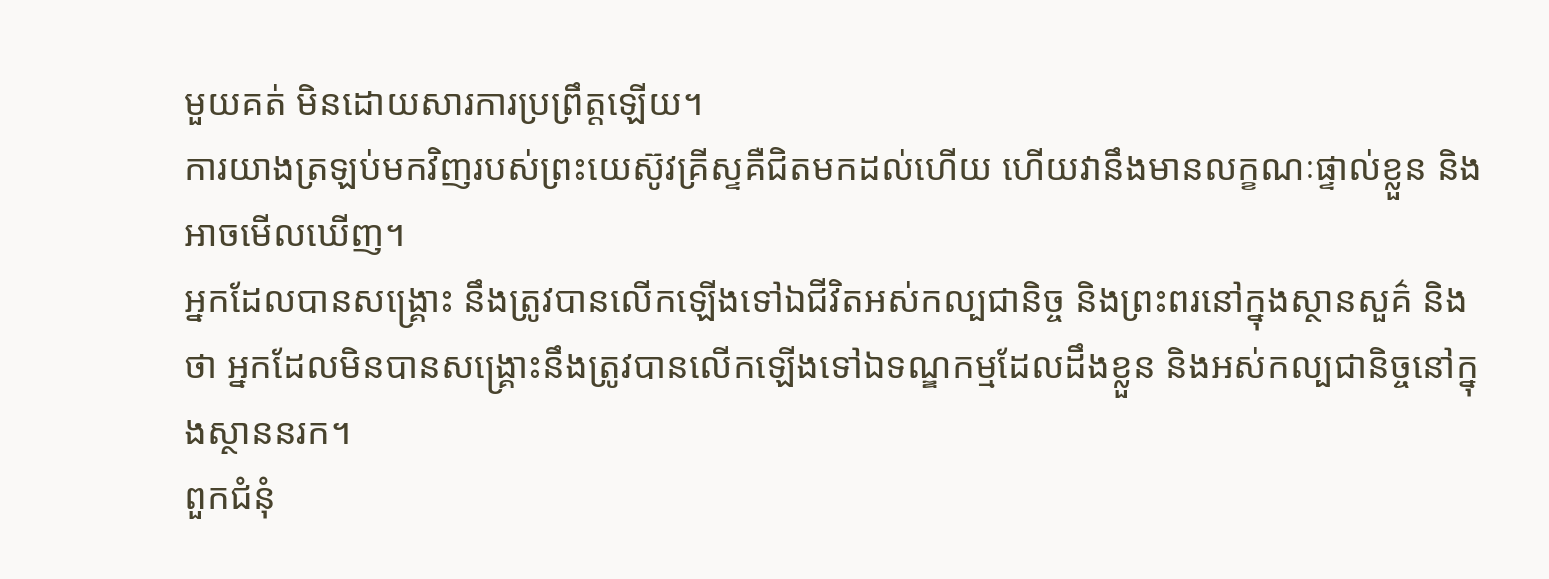មួយគត់ មិនដោយសារការប្រព្រឹត្តឡើយ។
ការយាងត្រឡប់មកវិញរបស់ព្រះយេស៊ូវគ្រីស្ទគឺជិតមកដល់ហើយ ហើយវានឹងមានលក្ខណៈផ្ទាល់ខ្លួន និងអាចមើលឃើញ។
អ្នកដែលបានសង្រ្គោះ នឹងត្រូវបានលើកឡើងទៅឯជីវិតអស់កល្បជានិច្ច និងព្រះពរនៅក្នុងស្ថានសួគ៌ និងថា អ្នកដែលមិនបានសង្រ្គោះនឹងត្រូវបានលើកឡើងទៅឯទណ្ឌកម្មដែលដឹងខ្លួន និងអស់កល្បជានិច្ចនៅក្នុងស្ថាននរក។
ពួកជំនុំ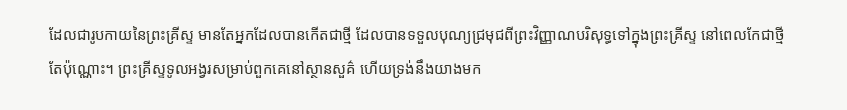ដែលជារូបកាយនៃព្រះគ្រីស្ទ មានតែអ្នកដែលបានកើតជាថ្មី ដែលបានទទួលបុណ្យជ្រមុជពីព្រះវិញ្ញាណបរិសុទ្ធទៅក្នុងព្រះគ្រីស្ទ នៅពេលកែជាថ្មីតែប៉ុណ្ណោះ។ ព្រះគ្រីស្ទទូលអង្វរសម្រាប់ពួកគេនៅស្ថានសួគ៌ ហើយទ្រង់នឹងយាងមក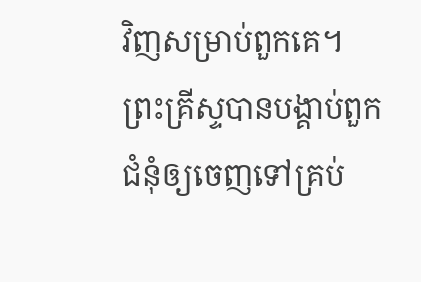វិញសម្រាប់ពួកគេ។
ព្រះគ្រីស្ទបានបង្គាប់ពួកជំនុំឲ្យចេញទៅគ្រប់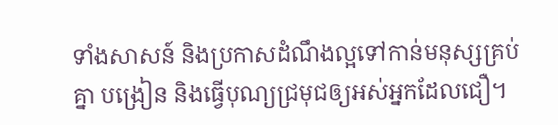ទាំងសាសន៍ និងប្រកាសដំណឹងល្អទៅកាន់មនុស្សគ្រប់គ្នា បង្រៀន និងធ្វើបុណ្យជ្រមុជឲ្យអស់អ្នកដែលជឿ។